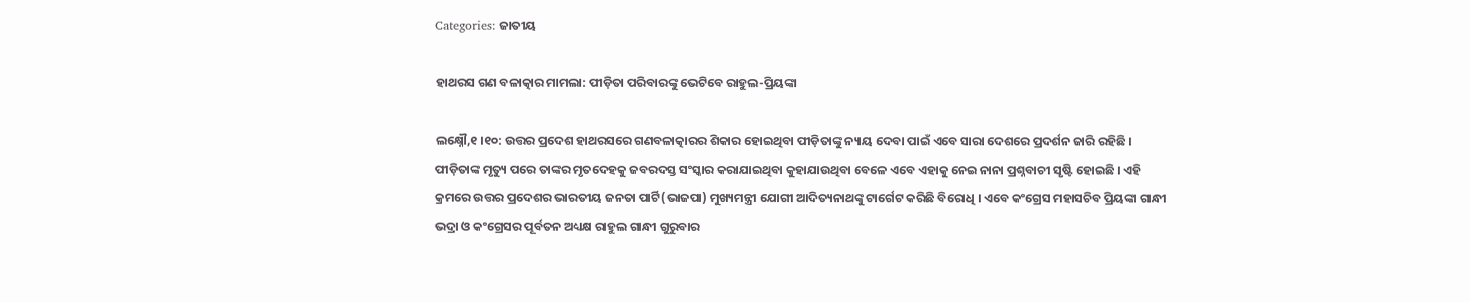Categories: ଜାତୀୟ

ହାଥରସ ଗଣ ବଳାତ୍କାର ମାମଲା: ପୀଡ଼ିତା ପରିବାରଙ୍କୁ ଭେଟିବେ ରାହୁଲ-ପ୍ରିୟଙ୍କା

ଲକ୍ଷ୍ନୌ,୧ ।୧୦: ଉତ୍ତର ପ୍ରଦେଶ ହାଥରସରେ ଗଣବଳାତ୍କାରର ଶିକାର ହୋଇଥିବା ପୀଡ଼ିତାଙ୍କୁ ନ୍ୟାୟ ଦେବା ପାଇଁ ଏବେ ସାରା ଦେଶରେ ପ୍ରଦର୍ଶନ ଜାରି ରହିଛି । ପୀଡ଼ିତାଙ୍କ ମୃତ୍ୟୁ ପରେ ତାଙ୍କର ମୃତଦେହକୁ ଜବରଦସ୍ତ ସଂସ୍କାର କରାଯାଇଥିବା କୁହାଯାଉଥିବା ବେଳେ ଏବେ ଏହାକୁ ନେଇ ନାନା ପ୍ରଶ୍ନବାଚୀ ସୃଷ୍ଟି ହୋଇଛି । ଏହି କ୍ରମରେ ଉତ୍ତର ପ୍ରଦେଶର ଭାରତୀୟ ଜନତା ପାର୍ଟି(ଭାଜପା) ମୁଖ୍ୟମନ୍ତ୍ରୀ ଯୋଗୀ ଆଦିତ୍ୟନାଥଙ୍କୁ ଟାର୍ଗେଟ କରିଛି ବିରୋଧି । ଏବେ କଂଗ୍ରେସ ମହାସଚିବ ପ୍ରିୟଙ୍କା ଗାନ୍ଧୀ ଭଦ୍ରା ଓ କଂଗ୍ରେସର ପୂର୍ବତନ ଅଧ୍ୟକ୍ଷ ରାହୁଲ ଗାନ୍ଧୀ ଗୁରୁବାର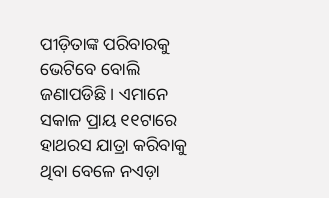ପୀଡ଼ିତାଙ୍କ ପରିବାରକୁ ଭେଟିବେ ବୋଲି ଜଣାପଡିଛି । ଏମାନେ ସକାଳ ପ୍ରାୟ ୧୧ଟାରେ ହାଥରସ ଯାତ୍ରା କରିବାକୁ ଥିବା ବେଳେ ନଏଡ଼ା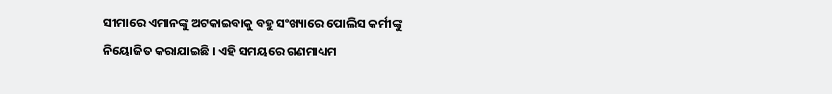ସୀମାରେ ଏମାନଙ୍କୁ ଅଟକାଇବାକୁ ବହୁ ସଂଖ୍ୟାରେ ପୋଲିସ କର୍ମୀଙ୍କୁ ନିୟୋଜିତ କରାଯାଇଛି । ଏହି ସମୟରେ ଗଣମାଧ୍ୟମ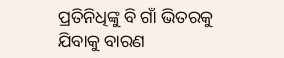ପ୍ରତିନିଧିଙ୍କୁ ବି ଗାଁ ଭିତରକୁ ଯିବାକୁ ବାରଣ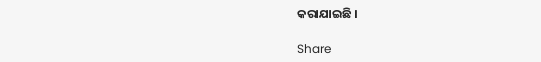କରାଯାଇଛି ।

Share